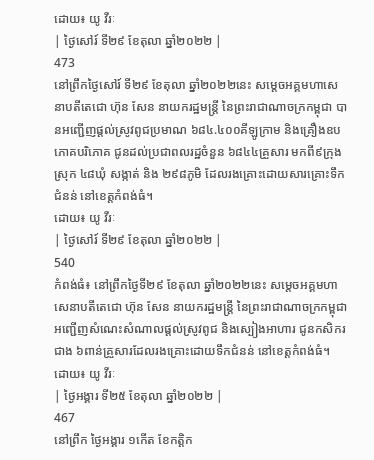ដោយ៖ យូ វីរៈ
| ថ្ងៃសៅរ៍ ទី២៩ ខែតុលា ឆ្នាំ២០២២ |
473
នៅព្រឹកថ្ងៃសៅរ៍ ទី២៩ ខែតុលា ឆ្នាំ២០២២នេះ សម្តេចអគ្គមហាសេនាបតីតេជោ ហ៊ុន សែន នាយករដ្ឋមន្ត្រី នៃព្រះរាជាណាចក្រកម្ពុជា បានអញ្ជើញផ្តល់ស្រូវពូជប្រមាណ ៦៨៤.៤០០គីឡូក្រាម និងគ្រឿងឧបភោគបរិភោគ ជូនដល់ប្រជាពលរដ្ឋចំនួន ៦៨៤៤គ្រួសារ មកពី៩ក្រុង ស្រុក ៤៨ឃុំ សង្កាត់ និង ២៩៨ភូមិ ដែលរងគ្រោះដោយសារគ្រោះទឹកជំនន់ នៅខេត្តកំពង់ធំ។
ដោយ៖ យូ វីរៈ
| ថ្ងៃសៅរ៍ ទី២៩ ខែតុលា ឆ្នាំ២០២២ |
540
កំពង់ធំ៖ នៅព្រឹកថ្ងៃទី២៩ ខែតុលា ឆ្នាំ២០២២នេះ សម្តេចអគ្គមហាសេនាបតីតេជោ ហ៊ុន សែន នាយករដ្ឋមន្ត្រី នៃព្រះរាជាណាចក្រកម្ពុជា អញ្ជើញសំណេះសំណាលផ្តល់ស្រូវពូជ និងស្បៀងអាហារ ជូនកសិករជាង ៦ពាន់គ្រួសារដែលរងគ្រោះដោយទឹកជំនន់ នៅខេត្តកំពង់ធំ។
ដោយ៖ យូ វីរៈ
| ថ្ងៃអង្គារ ទី២៥ ខែតុលា ឆ្នាំ២០២២ |
467
នៅព្រឹក ថ្ងៃអង្គារ ១កើត ខែកត្តិក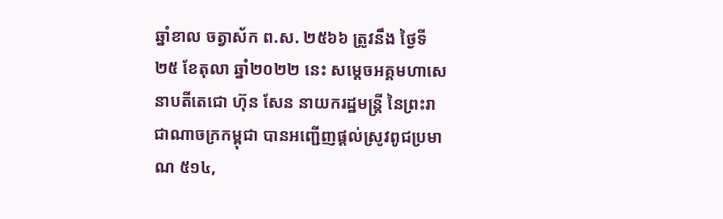ឆ្នាំខាល ចត្វាស័ក ព.ស. ២៥៦៦ ត្រូវនឹង ថ្ងៃទី២៥ ខែតុលា ឆ្នាំ២០២២ នេះ សម្តេចអគ្គមហាសេនាបតីតេជោ ហ៊ុន សែន នាយករដ្ឋមន្ត្រី នៃព្រះរាជាណាចក្រកម្ពុជា បានអញ្ជើញផ្តល់ស្រូវពូជប្រមាណ ៥១៤,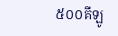៥០០គីឡូ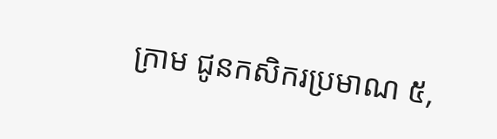ក្រាម ជូនកសិករប្រមាណ ៥,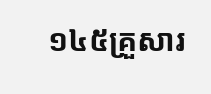១៤៥គ្រួសារ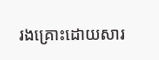រងគ្រោះដោយសារ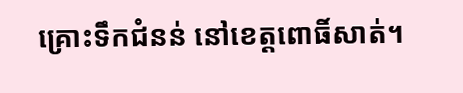គ្រោះទឹកជំនន់ នៅខេត្តពោធិ៍សាត់។